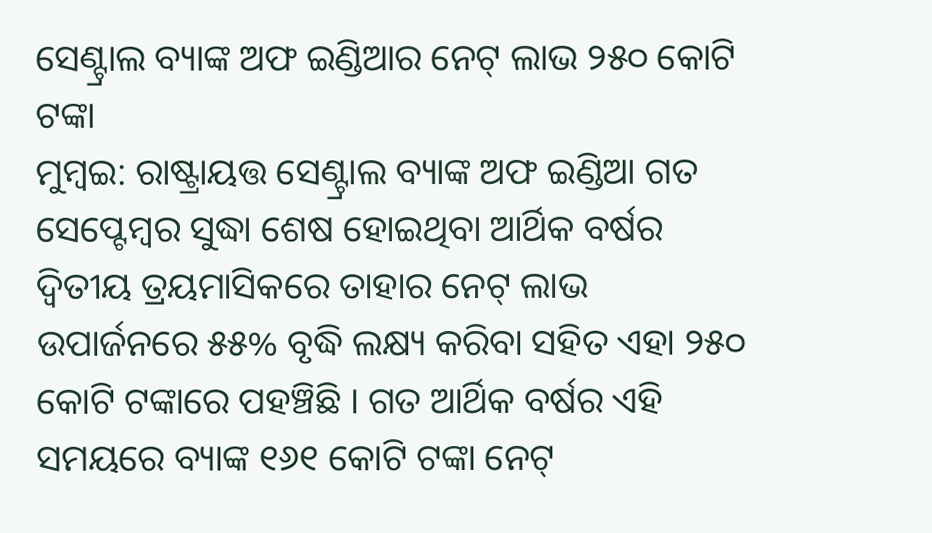ସେଣ୍ଟ୍ରାଲ ବ୍ୟାଙ୍କ ଅଫ ଇଣ୍ଡିଆର ନେଟ୍ ଲାଭ ୨୫୦ କୋଟି ଟଙ୍କା
ମୁମ୍ବଇ: ରାଷ୍ଟ୍ରାୟତ୍ତ ସେଣ୍ଟ୍ରାଲ ବ୍ୟାଙ୍କ ଅଫ ଇଣ୍ଡିଆ ଗତ ସେପ୍ଟେମ୍ବର ସୁଦ୍ଧା ଶେଷ ହୋଇଥିବା ଆର୍ଥିକ ବର୍ଷର ଦ୍ୱିତୀୟ ତ୍ରୟମାସିକରେ ତାହାର ନେଟ୍ ଲାଭ ଉପାର୍ଜନରେ ୫୫% ବୃଦ୍ଧି ଲକ୍ଷ୍ୟ କରିବା ସହିତ ଏହା ୨୫୦ କୋଟି ଟଙ୍କାରେ ପହଞ୍ଚିଛି । ଗତ ଆର୍ଥିକ ବର୍ଷର ଏହି ସମୟରେ ବ୍ୟାଙ୍କ ୧୬୧ କୋଟି ଟଙ୍କା ନେଟ୍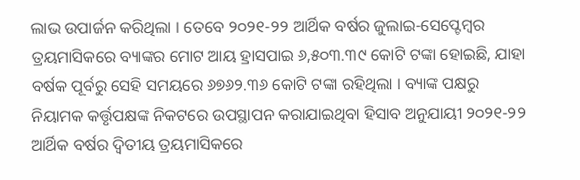ଲାଭ ଉପାର୍ଜନ କରିଥିଲା । ତେବେ ୨୦୨୧-୨୨ ଆର୍ଥିକ ବର୍ଷର ଜୁଲାଇ-ସେପ୍ଟେମ୍ବର ତ୍ରୟମାସିକରେ ବ୍ୟାଙ୍କର ମୋଟ ଆୟ ହ୍ରାସପାଇ ୬,୫୦୩.୩୯ କୋଟି ଟଙ୍କା ହୋଇଛି, ଯାହା ବର୍ଷକ ପୂର୍ବରୁ ସେହି ସମୟରେ ୬୭୬୨.୩୬ କୋଟି ଟଙ୍କା ରହିଥିଲା । ବ୍ୟାଙ୍କ ପକ୍ଷରୁ ନିୟାମକ କର୍ତ୍ତୃପକ୍ଷଙ୍କ ନିକଟରେ ଉପସ୍ଥାପନ କରାଯାଇଥିବା ହିସାବ ଅନୁଯାୟୀ ୨୦୨୧-୨୨ ଆର୍ଥିକ ବର୍ଷର ଦ୍ୱିତୀୟ ତ୍ରୟମାସିକରେ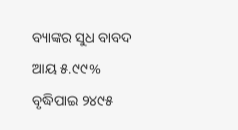ବ୍ୟାଙ୍କର ସୁଧ ବାବଦ ଆୟ ୫.୯୯% ବୃଦ୍ଧିପାଇ ୨୪୯୫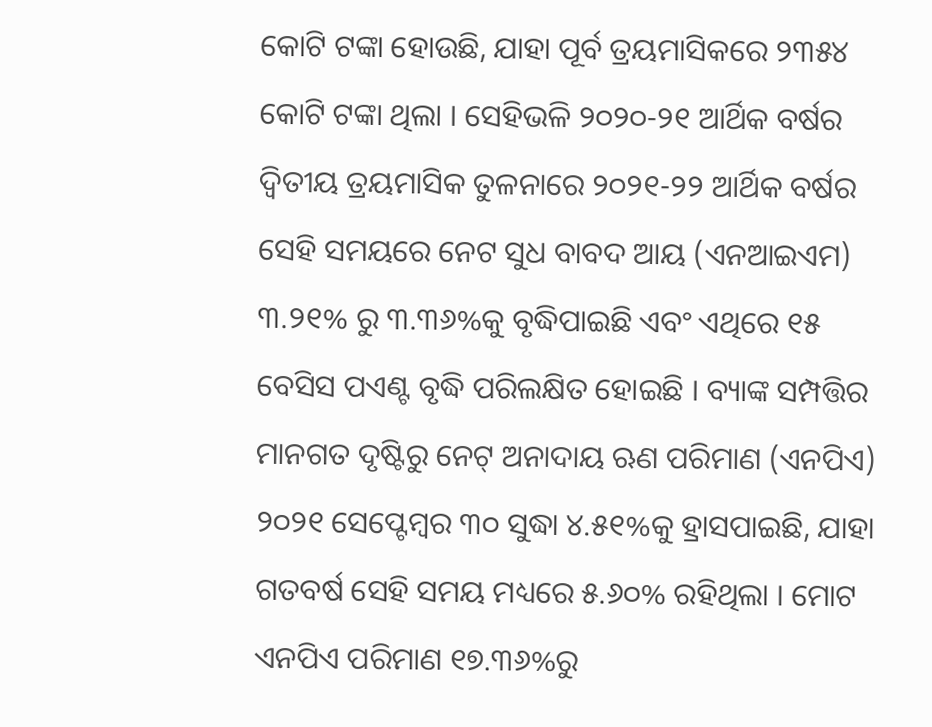କୋଟି ଟଙ୍କା ହୋଉଛି, ଯାହା ପୂର୍ବ ତ୍ରୟମାସିକରେ ୨୩୫୪ କୋଟି ଟଙ୍କା ଥିଲା । ସେହିଭଳି ୨୦୨୦-୨୧ ଆର୍ଥିକ ବର୍ଷର ଦ୍ୱିତୀୟ ତ୍ରୟମାସିକ ତୁଳନାରେ ୨୦୨୧-୨୨ ଆର୍ଥିକ ବର୍ଷର ସେହି ସମୟରେ ନେଟ ସୁଧ ବାବଦ ଆୟ (ଏନଆଇଏମ) ୩.୨୧% ରୁ ୩.୩୬%କୁ ବୃଦ୍ଧିପାଇଛି ଏବଂ ଏଥିରେ ୧୫ ବେସିସ ପଏଣ୍ଟ ବୃଦ୍ଧି ପରିଲକ୍ଷିତ ହୋଇଛି । ବ୍ୟାଙ୍କ ସମ୍ପତ୍ତିର ମାନଗତ ଦୃଷ୍ଟିରୁ ନେଟ୍ ଅନାଦାୟ ଋଣ ପରିମାଣ (ଏନପିଏ) ୨୦୨୧ ସେପ୍ଟେମ୍ବର ୩୦ ସୁଦ୍ଧା ୪.୫୧%କୁ ହ୍ରାସପାଇଛି, ଯାହା ଗତବର୍ଷ ସେହି ସମୟ ମଧ୍ୟରେ ୫.୬୦% ରହିଥିଲା । ମୋଟ ଏନପିଏ ପରିମାଣ ୧୭.୩୬%ରୁ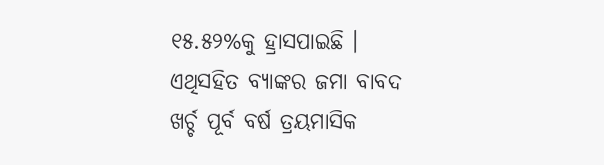୧୫.୫୨%କୁ ହ୍ରାସପାଇଛି । ଏଥିସହିତ ବ୍ୟାଙ୍କର ଜମା ବାବଦ ଖର୍ଚ୍ଚ ପୂର୍ବ ବର୍ଷ ତ୍ରୟମାସିକ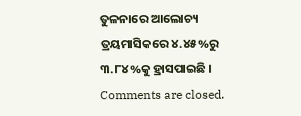ତୁଳନାରେ ଆଲୋଚ୍ୟ ତ୍ରୟମାସିକରେ ୪.୪୫%ରୁ ୩.୮୪%କୁ ହ୍ରାସପାଇଛି ।
Comments are closed.